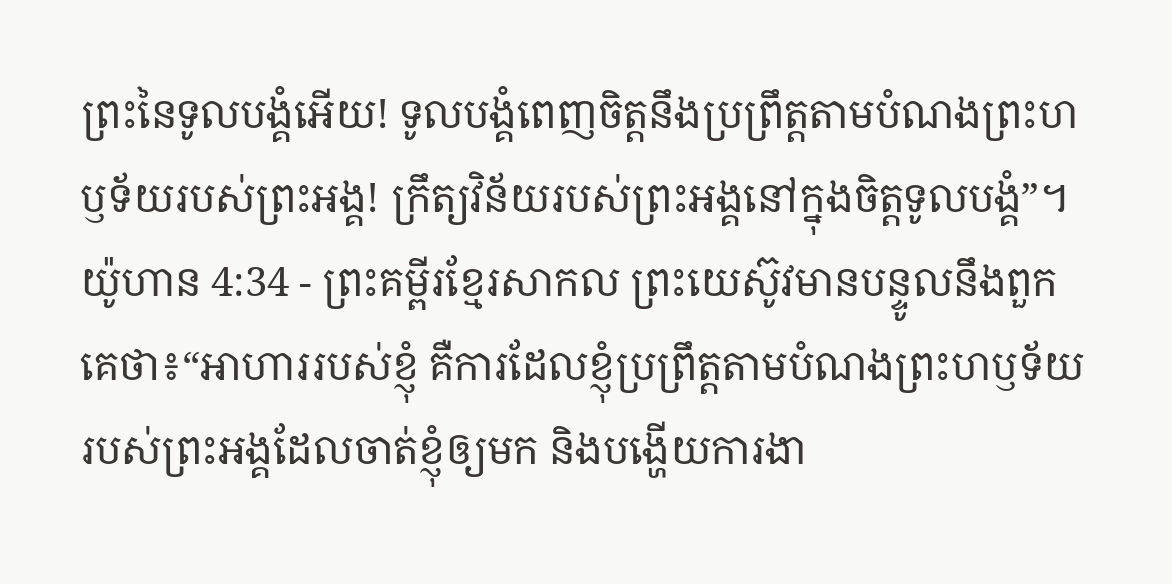ព្រះនៃទូលបង្គំអើយ! ទូលបង្គំពេញចិត្តនឹងប្រព្រឹត្តតាមបំណងព្រះហឫទ័យរបស់ព្រះអង្គ! ក្រឹត្យវិន័យរបស់ព្រះអង្គនៅក្នុងចិត្តទូលបង្គំ”។
យ៉ូហាន 4:34 - ព្រះគម្ពីរខ្មែរសាកល ព្រះយេស៊ូវមានបន្ទូលនឹងពួកគេថា៖“អាហាររបស់ខ្ញុំ គឺការដែលខ្ញុំប្រព្រឹត្តតាមបំណងព្រះហឫទ័យរបស់ព្រះអង្គដែលចាត់ខ្ញុំឲ្យមក និងបង្ហើយការងា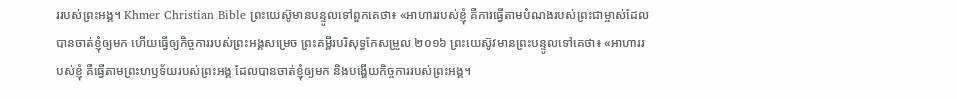ររបស់ព្រះអង្គ។ Khmer Christian Bible ព្រះយេស៊ូមានបន្ទូលទៅពួកគេថា៖ «អាហាររបស់ខ្ញុំ គឺការធ្វើតាមបំណងរបស់ព្រះជាម្ចាស់ដែលបានចាត់ខ្ញុំឲ្យមក ហើយធ្វើឲ្យកិច្ចការរបស់ព្រះអង្គសម្រេច ព្រះគម្ពីរបរិសុទ្ធកែសម្រួល ២០១៦ ព្រះយេស៊ូវមានព្រះបន្ទូលទៅគេថា៖ «អាហាររបស់ខ្ញុំ គឺធ្វើតាមព្រះហឫទ័យរបស់ព្រះអង្គ ដែលបានចាត់ខ្ញុំឲ្យមក និងបង្ហើយកិច្ចការរបស់ព្រះអង្គ។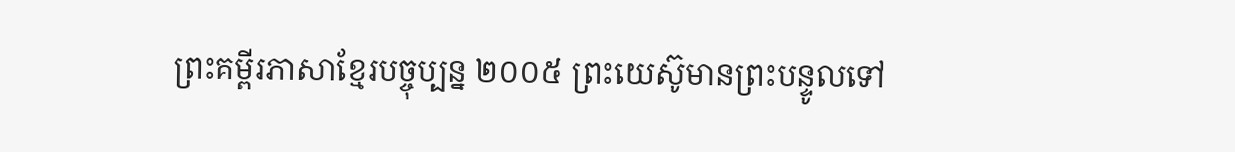ព្រះគម្ពីរភាសាខ្មែរបច្ចុប្បន្ន ២០០៥ ព្រះយេស៊ូមានព្រះបន្ទូលទៅ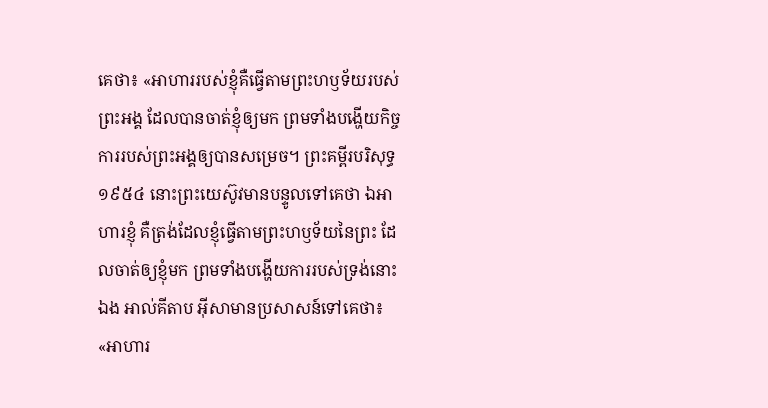គេថា៖ «អាហាររបស់ខ្ញុំគឺធ្វើតាមព្រះហឫទ័យរបស់ព្រះអង្គ ដែលបានចាត់ខ្ញុំឲ្យមក ព្រមទាំងបង្ហើយកិច្ចការរបស់ព្រះអង្គឲ្យបានសម្រេច។ ព្រះគម្ពីរបរិសុទ្ធ ១៩៥៤ នោះព្រះយេស៊ូវមានបន្ទូលទៅគេថា ឯអាហារខ្ញុំ គឺត្រង់ដែលខ្ញុំធ្វើតាមព្រះហឫទ័យនៃព្រះ ដែលចាត់ឲ្យខ្ញុំមក ព្រមទាំងបង្ហើយការរបស់ទ្រង់នោះឯង អាល់គីតាប អ៊ីសាមានប្រសាសន៍ទៅគេថា៖ «អាហារ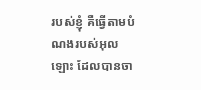របស់ខ្ញុំ គឺធ្វើតាមបំណងរបស់អុលឡោះ ដែលបានចា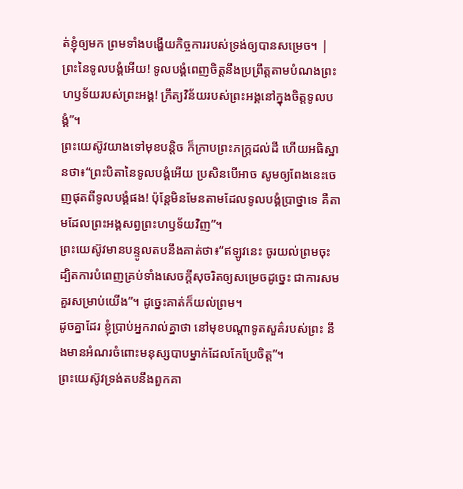ត់ខ្ញុំឲ្យមក ព្រមទាំងបង្ហើយកិច្ចការរបស់ទ្រង់ឲ្យបានសម្រេច។ |
ព្រះនៃទូលបង្គំអើយ! ទូលបង្គំពេញចិត្តនឹងប្រព្រឹត្តតាមបំណងព្រះហឫទ័យរបស់ព្រះអង្គ! ក្រឹត្យវិន័យរបស់ព្រះអង្គនៅក្នុងចិត្តទូលបង្គំ”។
ព្រះយេស៊ូវយាងទៅមុខបន្តិច ក៏ក្រាបព្រះភក្ត្រដល់ដី ហើយអធិស្ឋានថា៖“ព្រះបិតានៃទូលបង្គំអើយ ប្រសិនបើអាច សូមឲ្យពែងនេះចេញផុតពីទូលបង្គំផង! ប៉ុន្តែមិនមែនតាមដែលទូលបង្គំប្រាថ្នាទេ គឺតាមដែលព្រះអង្គសព្វព្រះហឫទ័យវិញ”។
ព្រះយេស៊ូវមានបន្ទូលតបនឹងគាត់ថា៖“ឥឡូវនេះ ចូរយល់ព្រមចុះ ដ្បិតការបំពេញគ្រប់ទាំងសេចក្ដីសុចរិតឲ្យសម្រេចដូច្នេះ ជាការសមគួរសម្រាប់យើង”។ ដូច្នេះគាត់ក៏យល់ព្រម។
ដូចគ្នាដែរ ខ្ញុំប្រាប់អ្នករាល់គ្នាថា នៅមុខបណ្ដាទូតសួគ៌របស់ព្រះ នឹងមានអំណរចំពោះមនុស្សបាបម្នាក់ដែលកែប្រែចិត្ត”។
ព្រះយេស៊ូវទ្រង់តបនឹងពួកគា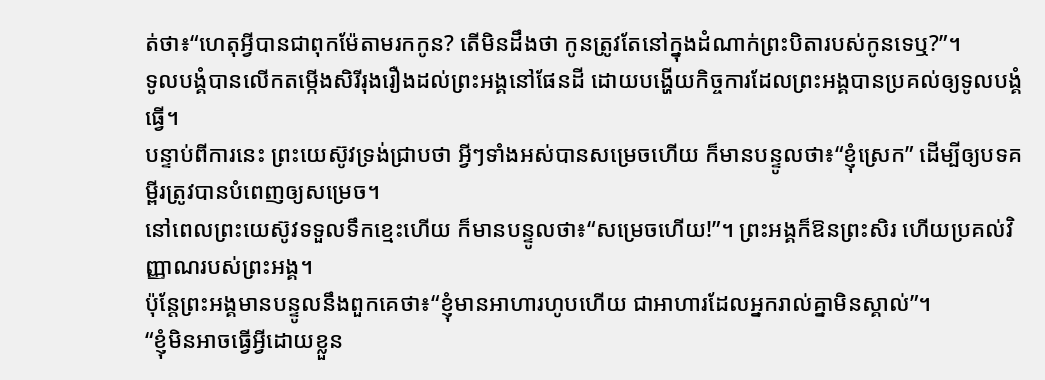ត់ថា៖“ហេតុអ្វីបានជាពុកម៉ែតាមរកកូន? តើមិនដឹងថា កូនត្រូវតែនៅក្នុងដំណាក់ព្រះបិតារបស់កូនទេឬ?”។
ទូលបង្គំបានលើកតម្កើងសិរីរុងរឿងដល់ព្រះអង្គនៅផែនដី ដោយបង្ហើយកិច្ចការដែលព្រះអង្គបានប្រគល់ឲ្យទូលបង្គំធ្វើ។
បន្ទាប់ពីការនេះ ព្រះយេស៊ូវទ្រង់ជ្រាបថា អ្វីៗទាំងអស់បានសម្រេចហើយ ក៏មានបន្ទូលថា៖“ខ្ញុំស្រេក” ដើម្បីឲ្យបទគម្ពីរត្រូវបានបំពេញឲ្យសម្រេច។
នៅពេលព្រះយេស៊ូវទទួលទឹកខ្មេះហើយ ក៏មានបន្ទូលថា៖“សម្រេចហើយ!”។ ព្រះអង្គក៏ឱនព្រះសិរ ហើយប្រគល់វិញ្ញាណរបស់ព្រះអង្គ។
ប៉ុន្តែព្រះអង្គមានបន្ទូលនឹងពួកគេថា៖“ខ្ញុំមានអាហារហូបហើយ ជាអាហារដែលអ្នករាល់គ្នាមិនស្គាល់”។
“ខ្ញុំមិនអាចធ្វើអ្វីដោយខ្លួន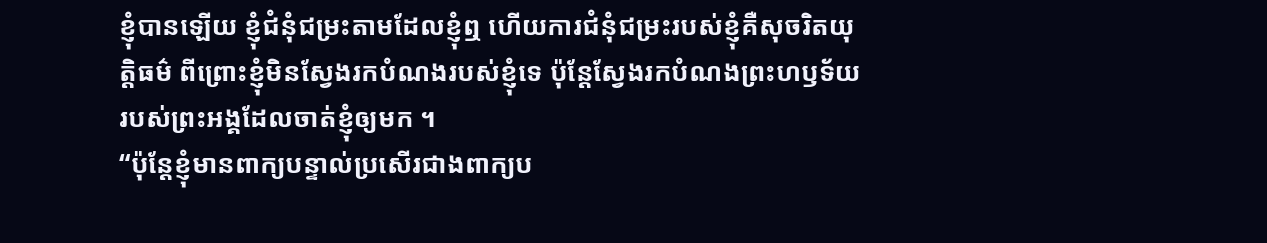ខ្ញុំបានឡើយ ខ្ញុំជំនុំជម្រះតាមដែលខ្ញុំឮ ហើយការជំនុំជម្រះរបស់ខ្ញុំគឺសុចរិតយុត្តិធម៌ ពីព្រោះខ្ញុំមិនស្វែងរកបំណងរបស់ខ្ញុំទេ ប៉ុន្តែស្វែងរកបំណងព្រះហឫទ័យរបស់ព្រះអង្គដែលចាត់ខ្ញុំឲ្យមក ។
“ប៉ុន្តែខ្ញុំមានពាក្យបន្ទាល់ប្រសើរជាងពាក្យប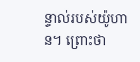ន្ទាល់របស់យ៉ូហាន។ ព្រោះថា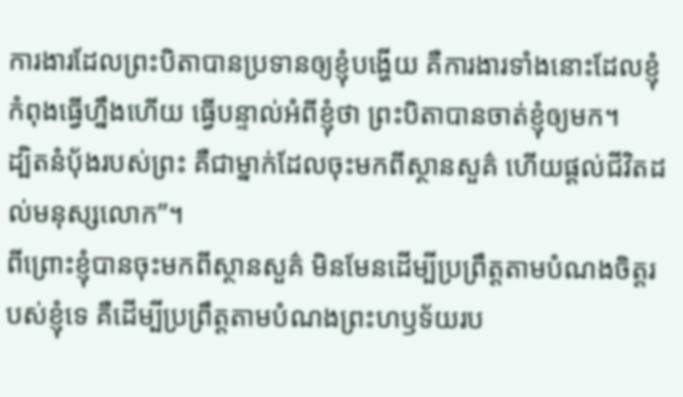ការងារដែលព្រះបិតាបានប្រទានឲ្យខ្ញុំបង្ហើយ គឺការងារទាំងនោះដែលខ្ញុំកំពុងធ្វើហ្នឹងហើយ ធ្វើបន្ទាល់អំពីខ្ញុំថា ព្រះបិតាបានចាត់ខ្ញុំឲ្យមក។
ដ្បិតនំប៉័ងរបស់ព្រះ គឺជាម្នាក់ដែលចុះមកពីស្ថានសួគ៌ ហើយផ្ដល់ជីវិតដល់មនុស្សលោក”។
ពីព្រោះខ្ញុំបានចុះមកពីស្ថានសួគ៌ មិនមែនដើម្បីប្រព្រឹត្តតាមបំណងចិត្តរបស់ខ្ញុំទេ គឺដើម្បីប្រព្រឹត្តតាមបំណងព្រះហឫទ័យរប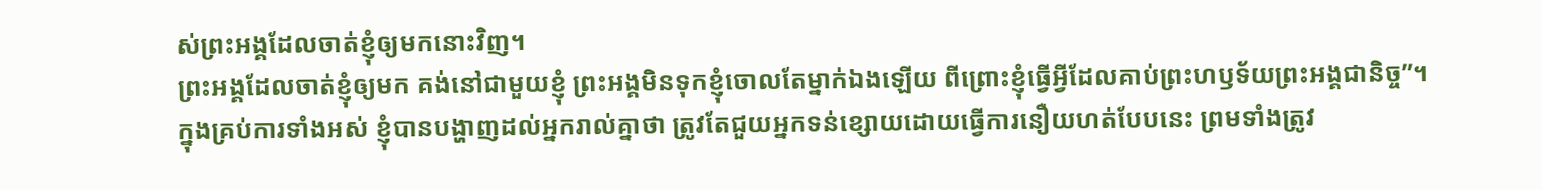ស់ព្រះអង្គដែលចាត់ខ្ញុំឲ្យមកនោះវិញ។
ព្រះអង្គដែលចាត់ខ្ញុំឲ្យមក គង់នៅជាមួយខ្ញុំ ព្រះអង្គមិនទុកខ្ញុំចោលតែម្នាក់ឯងឡើយ ពីព្រោះខ្ញុំធ្វើអ្វីដែលគាប់ព្រះហឫទ័យព្រះអង្គជានិច្ច”។
ក្នុងគ្រប់ការទាំងអស់ ខ្ញុំបានបង្ហាញដល់អ្នករាល់គ្នាថា ត្រូវតែជួយអ្នកទន់ខ្សោយដោយធ្វើការនឿយហត់បែបនេះ ព្រមទាំងត្រូវ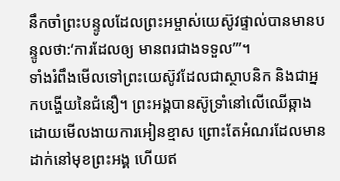នឹកចាំព្រះបន្ទូលដែលព្រះអម្ចាស់យេស៊ូវផ្ទាល់បានមានបន្ទូលថា:‘ការដែលឲ្យ មានពរជាងទទួល’”។
ទាំងរំពឹងមើលទៅព្រះយេស៊ូវដែលជាស្ថាបនិក និងជាអ្នកបង្ហើយនៃជំនឿ។ ព្រះអង្គបានស៊ូទ្រាំនៅលើឈើឆ្កាងដោយមើលងាយការអៀនខ្មាស ព្រោះតែអំណរដែលមានដាក់នៅមុខព្រះអង្គ ហើយឥ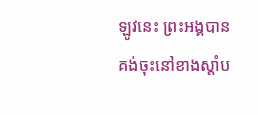ឡូវនេះ ព្រះអង្គបានគង់ចុះនៅខាងស្ដាំប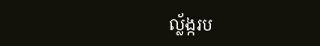ល្ល័ង្ករប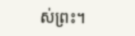ស់ព្រះ។